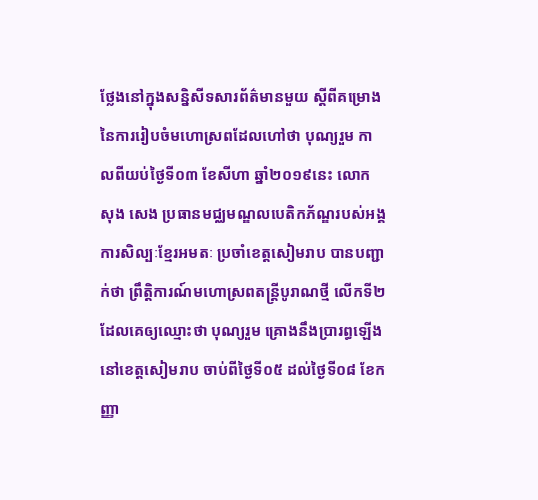ថ្លែងនៅក្នុងសន្និសីទសារព័ត៌មានមួយ ស្តីពីគម្រោងនៃការរៀបចំមហោស្រពដែលហៅថា បុណ្យរួម កាលពីយប់ថ្ងៃទី០៣ ខែសីហា ឆ្នាំ២០១៩នេះ លោក សុង សេង ប្រធានមជ្ឈមណ្ឌលបេតិកភ័ណ្ឌរបស់អង្គការសិល្បៈខ្មែរអមតៈ ប្រចាំខេត្តសៀមរាប បានបញ្ជាក់ថា ព្រឹត្តិការណ៍មហោស្រពតន្ត្រីបូរាណថ្មី លើកទី២ ដែលគេឲ្យឈ្មោះថា បុណ្យរួម គ្រោងនឹងប្រារព្ធឡើងនៅខេត្តសៀមរាប ចាប់ពីថ្ងៃទី០៥ ដល់ថ្ងៃទី០៨ ខែកញ្ញា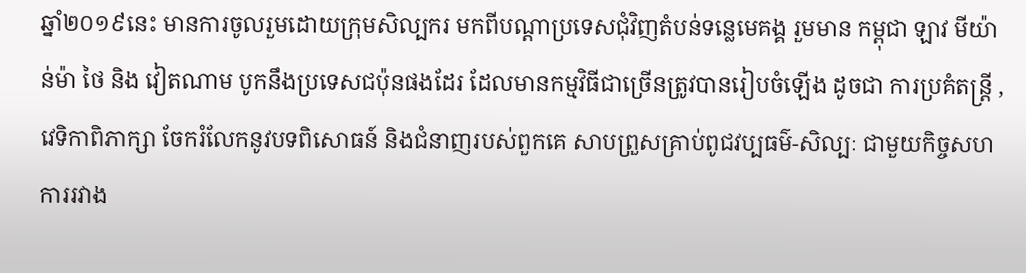ឆ្នាំ២០១៩នេះ មានការចូលរួមដោយក្រុមសិល្បករ មកពីបណ្តាប្រទេសជុំវិញតំបន់ទន្លេមេគង្គ រួមមាន កម្ពុជា ឡាវ មីយ៉ាន់ម៉ា ថៃ និង វៀតណាម បូកនឹងប្រទេសជប៉ុនផងដែរ ដែលមានកម្មវិធីជាច្រើនត្រូវបានរៀបចំឡើង ដូចជា ការប្រគំតន្ត្រី , វេទិកាពិភាក្សា ចែករំលែកនូវបទពិសោធន៍ និងជំនាញរបស់ពួកគេ សាបព្រួសគ្រាប់ពូជវប្បធម៌-សិល្បៈ ជាមួយកិច្ចសហការរវាង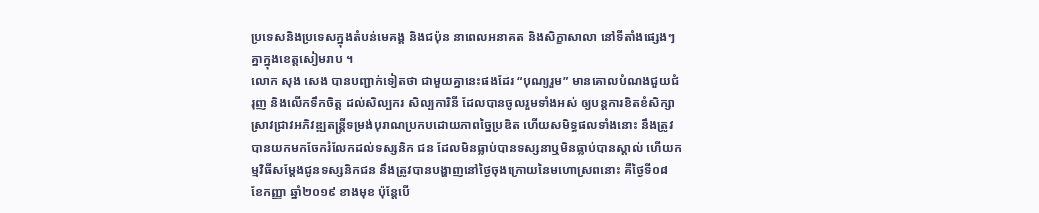ប្រទេសនិងប្រទេសក្នុងតំបន់មេគង្គ និងជប៉ុន នាពេលអនាគត និងសិក្ខាសាលា នៅទីតាំងផ្សេងៗគ្នាក្នុងខេត្តសៀមរាប ។
លោក សុង សេង បានបញ្ជាក់ទៀតថា ជាមួយគ្នានេះផងដែរ “បុណ្យរួម” មានគោលបំណងជួយជំរុញ និងលើកទឹកចិត្ត ដល់សិល្បករ សិល្បការិនី ដែលបានចូលរួមទាំងអស់ ឲ្យបន្តការខិតខំសិក្សាស្រាវជ្រាវអភិវឌ្ឍតន្ត្រីទម្រង់បុរាណប្រកបដោយភាពច្នៃប្រឌិត ហើយសមិទ្ធផលទាំងនោះ នឹងត្រូវបានយកមកចែករំលែកដល់ទស្សនិក ជន ដែលមិនធ្លាប់បានទស្សនាឬមិនធ្លាប់បានស្តាល់ ហើយកម្មវិធីសម្តែងជូនទស្សនិកជន នឹងត្រូវបានបង្ហាញនៅថ្ងៃចុងក្រោយនៃមហោស្រពនោះ គឺថ្ងៃទី០៨ ខែកញ្ញា ឆ្នាំ២០១៩ ខាងមុខ ប៉ុន្តែបើ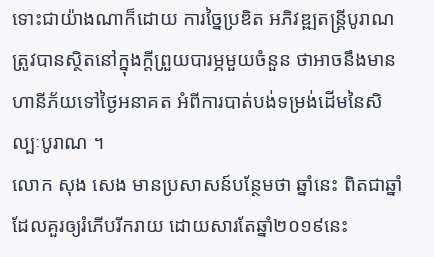ទោះជាយ៉ាងណាក៏ដោយ ការច្នៃប្រឌិត អភិវឌ្ឍតន្ត្រីបូរាណ ត្រូវបានស្ថិតនៅក្នុងក្តីព្រួយបារម្ភមួយចំនួន ថាអាចនឹងមានហានីភ័យទៅថ្ងៃអនាគត អំពីការបាត់បង់ទម្រង់ដើមនៃសិល្បៈបូរាណ ។
លោក សុង សេង មានប្រសាសន៍បន្ថែមថា ឆ្នាំនេះ ពិតជាឆ្នាំដែលគួរឲ្យរំភើបរីករាយ ដោយសារតែឆ្នាំ២០១៩នេះ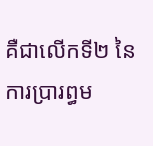គឺជាលើកទី២ នៃការប្រារព្ធម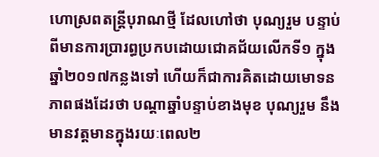ហោស្រពតន្ត្រីបុរាណថ្មី ដែលហៅថា បុណ្យរួម បន្ទាប់ពីមានការប្រារព្ធប្រកបដោយជោគជ័យលើកទី១ ក្នុងឆ្នាំ២០១៧កន្លងទៅ ហើយក៏ជាការគិតដោយមោទនភាពផងដែរថា បណ្តាឆ្នាំបន្ទាប់ខាងមុខ បុណ្យរួម នឹងមានវត្តមានក្នុងរយៈពេល២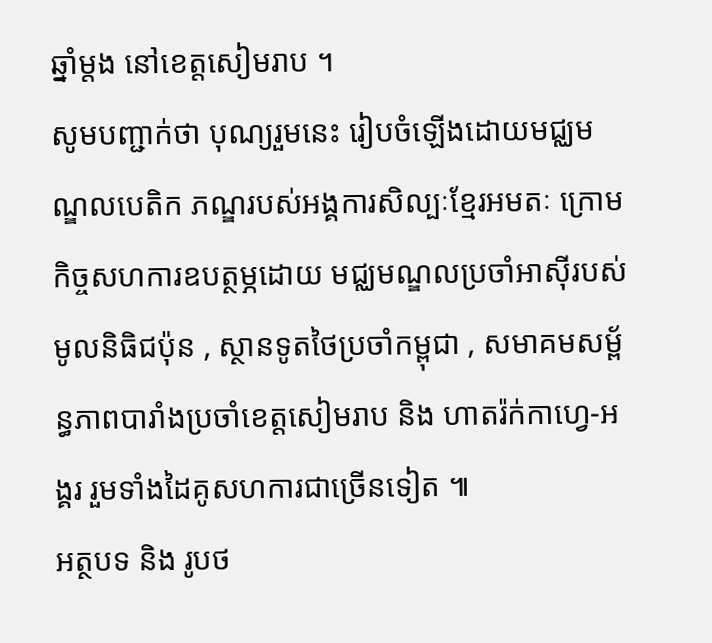ឆ្នាំម្តង នៅខេត្តសៀមរាប ។
សូមបញ្ជាក់ថា បុណ្យរួមនេះ រៀបចំឡើងដោយមជ្ឈមណ្ឌលបេតិក ភណ្ឌរបស់អង្គការសិល្បៈខ្មែរអមតៈ ក្រោមកិច្ចសហការឧបត្ថម្ភដោយ មជ្ឈមណ្ឌលប្រចាំអាស៊ីរបស់មូលនិធិជប៉ុន , ស្ថានទូតថៃប្រចាំកម្ពុជា , សមាគមសម្ព័ន្ធភាពបារាំងប្រចាំខេត្តសៀមរាប និង ហាតរ៉ក់កាហ្វេ-អង្គរ រួមទាំងដៃគូសហការជាច្រើនទៀត ៕
អត្ថបទ និង រូបថ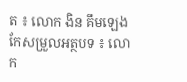ត ៖ លោក ងិន គឹមឡេង
កែសម្រួលអត្ថបទ ៖ លោក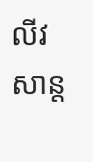លីវ សាន្ត